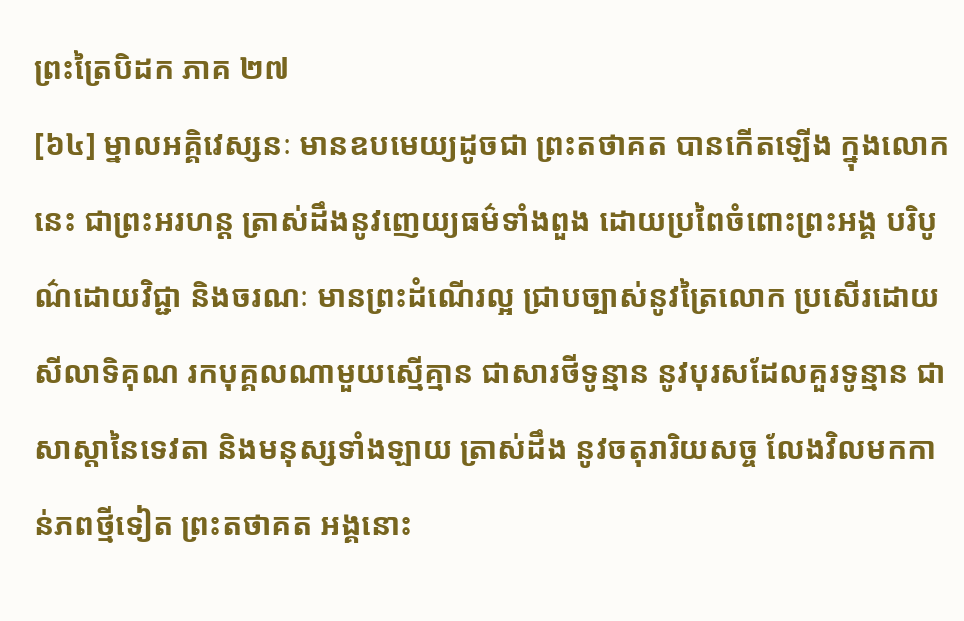ព្រះត្រៃបិដក ភាគ ២៧
[៦៤] ម្នាលអគ្គិវេស្សនៈ មានឧបមេយ្យដូចជា ព្រះតថាគត បានកើតឡើង ក្នុងលោកនេះ ជាព្រះអរហន្ត ត្រាស់ដឹងនូវញេយ្យធម៌ទាំងពួង ដោយប្រពៃចំពោះព្រះអង្គ បរិបូណ៌ដោយវិជ្ជា និងចរណៈ មានព្រះដំណើរល្អ ជ្រាបច្បាស់នូវត្រៃលោក ប្រសើរដោយសីលាទិគុណ រកបុគ្គលណាមួយស្មើគ្មាន ជាសារថីទូន្មាន នូវបុរសដែលគួរទូន្មាន ជាសាស្តានៃទេវតា និងមនុស្សទាំងឡាយ ត្រាស់ដឹង នូវចតុរារិយសច្ច លែងវិលមកកាន់ភពថ្មីទៀត ព្រះតថាគត អង្គនោះ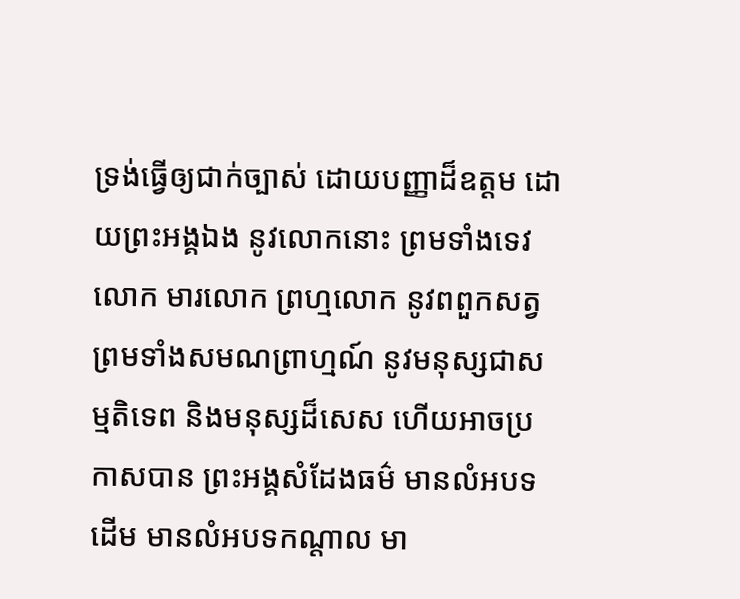ទ្រង់ធ្វើឲ្យជាក់ច្បាស់ ដោយបញ្ញាដ៏ឧត្តម ដោយព្រះអង្គឯង នូវលោកនោះ ព្រមទាំងទេវលោក មារលោក ព្រហ្មលោក នូវពពួកសត្វ ព្រមទាំងសមណព្រាហ្មណ៍ នូវមនុស្សជាសម្មតិទេព និងមនុស្សដ៏សេស ហើយអាចប្រកាសបាន ព្រះអង្គសំដែងធម៌ មានលំអបទដើម មានលំអបទកណ្តាល មា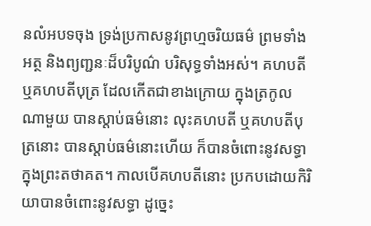នលំអបទចុង ទ្រង់ប្រកាសនូវព្រហ្មចរិយធម៌ ព្រមទាំងអត្ថ និងព្យញ្ជនៈដ៏បរិបូណ៌ បរិសុទ្ធទាំងអស់។ គហបតី ឬគហបតីបុត្រ ដែលកើតជាខាងក្រោយ ក្នុងត្រកូលណាមួយ បានស្តាប់ធម៌នោះ លុះគហបតី ឬគហបតីបុត្រនោះ បានស្តាប់ធម៌នោះហើយ ក៏បានចំពោះនូវសទ្ធា ក្នុងព្រះតថាគត។ កាលបើគហបតីនោះ ប្រកបដោយកិរិយាបានចំពោះនូវសទ្ធា ដូច្នេះ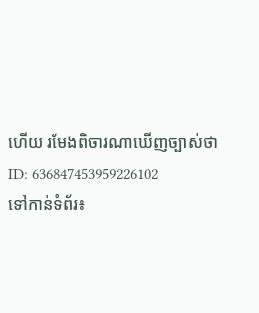ហើយ រមែងពិចារណាឃើញច្បាស់ថា
ID: 636847453959226102
ទៅកាន់ទំព័រ៖